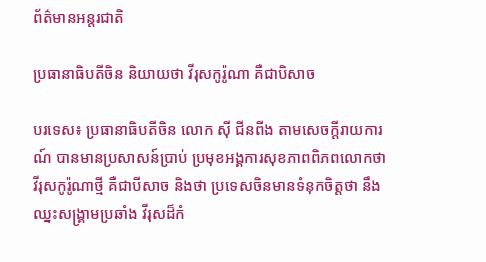ព័ត៌មានអន្តរជាតិ

ប្រធានាធិបតីចិន និយាយថា វីរុសកូរ៉ូណា គឺជាបិសាច

បរទេស៖ ប្រធានាធិបតីចិន លោក ស៊ី ជីនពីង តាមសេចក្តីរាយការណ៍ បានមានប្រសាសន៍ប្រាប់ ប្រមុខអង្គការសុខភាពពិភពលោកថា វីរុសកូរ៉ូណាថ្មី គឺជាបីសាច និងថា ប្រទេសចិនមានទំនុកចិត្តថា នឹងឈ្នះសង្គ្រាមប្រឆាំង វីរុសដ៏កំ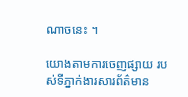ណាចនេះ ។

យោងតាមការចេញផ្សាយ របស់ទីភ្នាក់ងារសារព័ត៌មាន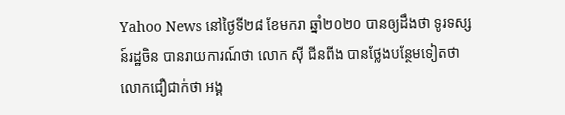Yahoo News នៅថ្ងៃទី២៨ ខែមករា ឆ្នាំ២០២០ បានឲ្យដឹងថា ទូរទស្សន៍រដ្ឋចិន បានរាយការណ៍ថា លោក ស៊ី ជីនពីង បានថ្លែងបន្ថែមទៀតថា លោកជឿជាក់ថា អង្គ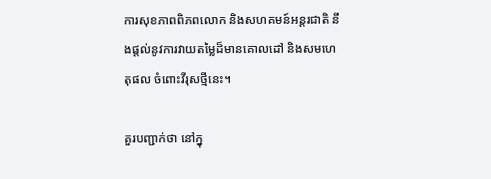ការសុខភាពពិភពលោក និងសហគមន៍អន្តរជាតិ នឹងផ្តល់នូវការវាយតម្លៃដ៏មានគោលដៅ និងសមហេតុផល ចំពោះវីរុសថ្មីនេះ។

គួរបញ្ជាក់ថា នៅក្នុ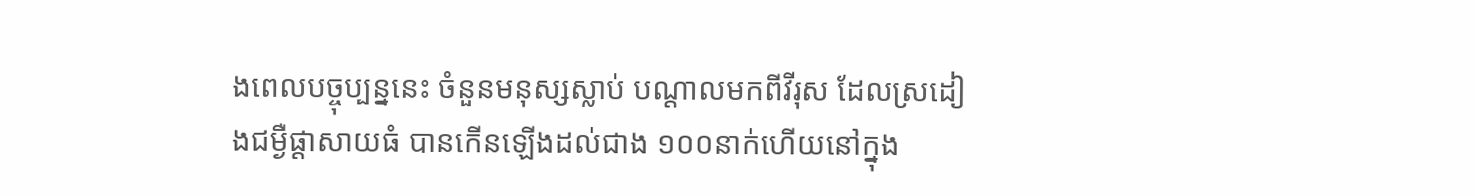ងពេលបច្ចុប្បន្ននេះ ចំនួនមនុស្សស្លាប់ បណ្ដាលមកពីវីរុស ដែលស្រដៀងជម្ងឺផ្ដាសាយធំ បានកើនឡើងដល់ជាង ១០០នាក់ហើយនៅក្នុង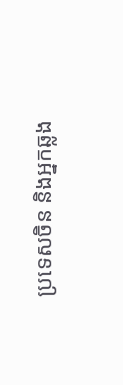ប្រទេសចិន និងអ្នកឆ្លង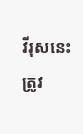វីរុសនេះ ត្រូវ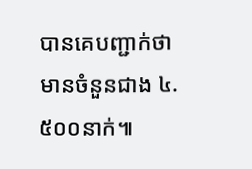បានគេបញ្ជាក់ថា មានចំនួនជាង ៤.៥០០នាក់៕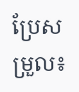ប្រែសម្រួល៖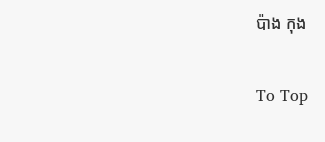ប៉ាង កុង

To Top